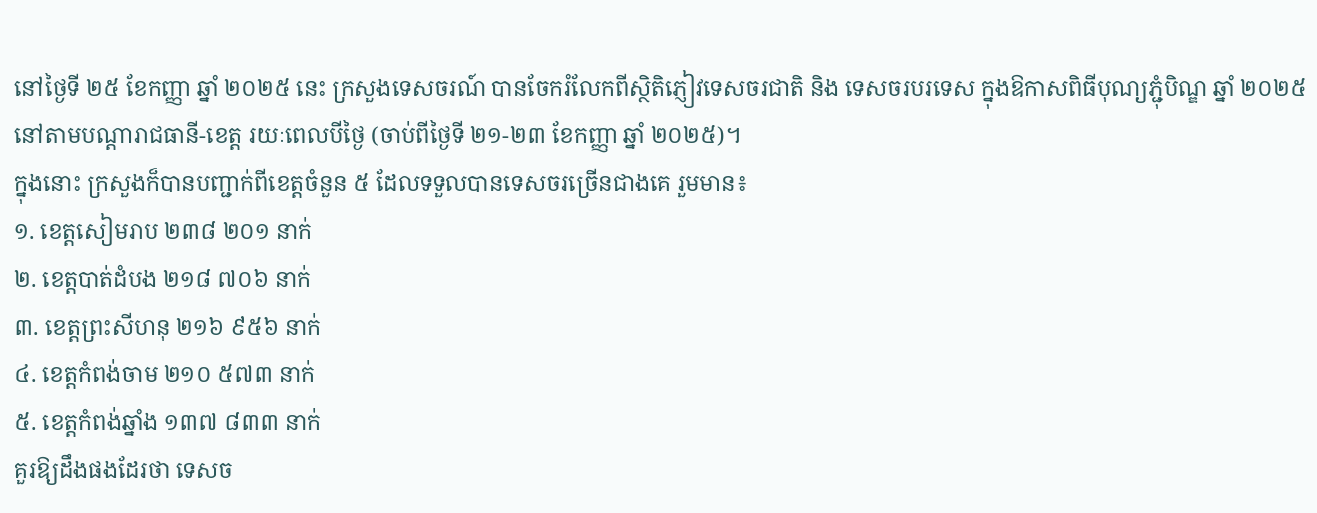នៅថ្ងៃទី ២៥ ខែកញ្ញា ឆ្នាំ ២០២៥ នេះ ក្រសួងទេសចរណ៍ បានចែករំលែកពីស្ថិតិភ្ញៀវទេសចរជាតិ និង ទេសចរបរទេស ក្នុងឱកាសពិធីបុណ្យភ្ជុំបិណ្ឌ ឆ្នាំ ២០២៥ នៅតាមបណ្តារាជធានី-ខេត្ត រយៈពេលបីថ្ងៃ (ចាប់ពីថ្ងៃទី ២១-២៣ ខែកញ្ញា ឆ្នាំ ២០២៥)។
ក្នុងនោះ ក្រសួងក៏បានបញ្ជាក់ពីខេត្តចំនួន ៥ ដែលទទួលបានទេសចរច្រើនជាងគេ រួមមាន៖
១. ខេត្តសៀមរាប ២៣៨ ២០១ នាក់
២. ខេត្តបាត់ដំបង ២១៨ ៧០៦ នាក់
៣. ខេត្តព្រះសីហនុ ២១៦ ៩៥៦ នាក់
៤. ខេត្តកំពង់ចាម ២១០ ៥៧៣ នាក់
៥. ខេត្តកំពង់ឆ្នាំង ១៣៧ ៨៣៣ នាក់
គួរឱ្យដឹងផងដែរថា ទេសច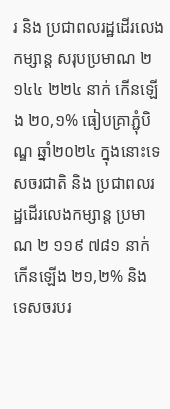រ និង ប្រជាពលរដ្ឋដើរលេងកម្សាន្ត សរុបប្រមាណ ២ ១៤៤ ២២៤ នាក់ កើនឡើង ២០,១% ធៀបគ្រាភ្ជុំបិណ្ឌ ឆ្នាំ២០២៤ ក្នុងនោះទេសចរជាតិ និង ប្រជាពលរដ្ឋដើរលេងកម្សាន្ត ប្រមាណ ២ ១១៩ ៧៨១ នាក់ កើនឡើង ២១,២% និង ទេសចរបរ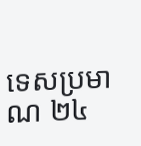ទេសប្រមាណ ២៤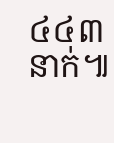៤៤៣ នាក់៕